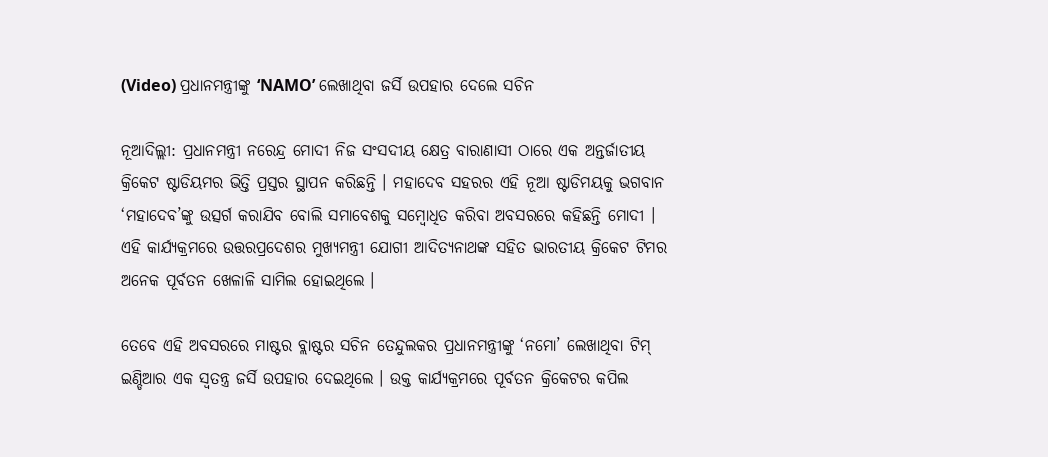(Video) ପ୍ରଧାନମନ୍ତ୍ରୀଙ୍କୁ ‘NAMO’ ଲେଖାଥିବା ଜର୍ସି ଉପହାର ଦେଲେ ସଚିନ

ନୂଆଦିଲ୍ଲୀ: ପ୍ରଧାନମନ୍ତ୍ରୀ ନରେନ୍ଦ୍ର ମୋଦୀ ନିଜ ସଂସଦୀୟ କ୍ଷେତ୍ର ବାରାଣାସୀ ଠାରେ ଏକ ଅନ୍ତର୍ଜାତୀୟ କ୍ରିକେଟ ଷ୍ଟାଡିୟମର ଭିତ୍ତି ପ୍ରସ୍ତର ସ୍ଥାପନ କରିଛନ୍ତି । ମହାଦେବ ସହରର ଏହି ନୂଆ ଷ୍ଟାଡିମୟକୁ ଭଗବାନ ‘ମହାଦେବ’ଙ୍କୁ ଉତ୍ସର୍ଗ କରାଯିବ ବୋଲି ସମାବେଶକୁ ସମ୍ବୋଧିତ କରିବା ଅବସରରେ କହିଛନ୍ତି ମୋଦୀ । ଏହି କାର୍ଯ୍ୟକ୍ରମରେ ଉତ୍ତରପ୍ରଦେଶର ମୁଖ୍ୟମନ୍ତ୍ରୀ ଯୋଗୀ ଆଦିତ୍ୟନାଥଙ୍କ ସହିତ ଭାରତୀୟ କ୍ରିକେଟ ଟିମର ଅନେକ ପୂର୍ବତନ ଖେଳାଳି ସାମିଲ ହୋଇଥିଲେ ।

ତେବେ ଏହି ଅବସରରେ ମାଷ୍ଟର ବ୍ଲାଷ୍ଟର ସଚିନ ତେନ୍ଦୁଲକର ପ୍ରଧାନମନ୍ତ୍ରୀଙ୍କୁ ‘ନମୋ’ ଲେଖାଥିବା ଟିମ୍ ଇଣ୍ଡିଆର ଏକ ସ୍ୱତନ୍ତ୍ର ଜର୍ସି ଉପହାର ଦେଇଥିଲେ । ଉକ୍ତ କାର୍ଯ୍ୟକ୍ରମରେ ପୂର୍ବତନ କ୍ରିକେଟର କପିଲ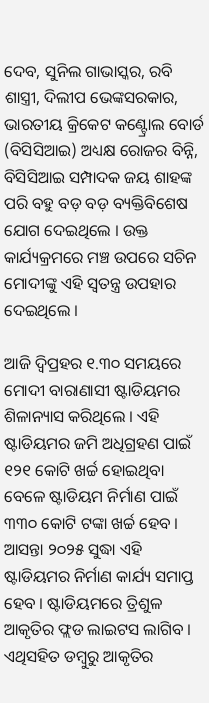ଦେବ, ସୁନିଲ ଗାଭାସ୍କର, ରବି ଶାସ୍ତ୍ରୀ, ଦିଲୀପ ଭେଙ୍କସରକାର, ଭାରତୀୟ କ୍ରିକେଟ କଣ୍ଟ୍ରୋଲ ବୋର୍ଡ (ବିସିସିଆଇ) ଅଧ୍ୟକ୍ଷ ରୋଜର ବିନ୍ନି, ବିସିସିଆଇ ସମ୍ପାଦକ ଜୟ ଶାହଙ୍କ ପରି ବହୁ ବଡ଼ ବଡ଼ ବ୍ୟକ୍ତିବିଶେଷ ଯୋଗ ଦେଇଥିଲେ । ଉକ୍ତ କାର୍ଯ୍ୟକ୍ରମରେ ମଞ୍ଚ ଉପରେ ସଚିନ ମୋଦୀଙ୍କୁ ଏହି ସ୍ୱତନ୍ତ୍ର ଉପହାର ଦେଇଥିଲେ ।

ଆଜି ଦ୍ୱିପ୍ରହର ୧.୩୦ ସମୟରେ ମୋଦୀ ବାରାଣାସୀ ଷ୍ଟାଡିୟମର ଶିଳାନ୍ୟାସ କରିଥିଲେ । ଏହି ଷ୍ଟାଡିୟମର ଜମି ଅଧିଗ୍ରହଣ ପାଇଁ ୧୨୧ କୋଟି ଖର୍ଚ୍ଚ ହୋଇଥିବା ବେଳେ ଷ୍ଟାଡିୟମ ନିର୍ମାଣ ପାଇଁ ୩୩୦ କୋଟି ଟଙ୍କା ଖର୍ଚ୍ଚ ହେବ । ଆସନ୍ତା ୨୦୨୫ ସୁଦ୍ଧା ଏହି ଷ୍ଟାଡିୟମର ନିର୍ମାଣ କାର୍ଯ୍ୟ ସମାପ୍ତ ହେବ । ଷ୍ଟାଡିୟମରେ ତ୍ରିଶୁଳ ଆକୃତିର ଫ୍ଲଡ ଲାଇଟସ ଲାଗିବ । ଏଥିସହିତ ଡମ୍ବୁରୁ ଆକୃତିର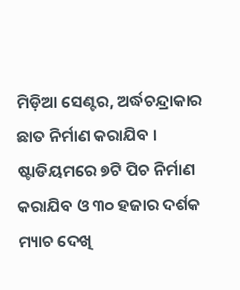ମିଡ଼ିଆ ସେଣ୍ଟର, ଅର୍ଦ୍ଧଚନ୍ଦ୍ରାକାର ଛାତ ନିର୍ମାଣ କରାଯିବ । ଷ୍ଟାଡିୟମରେ ୭ଟି ପିଚ ନିର୍ମାଣ କରାଯିବ ଓ ୩୦ ହଜାର ଦର୍ଶକ ମ୍ୟାଚ ଦେଖି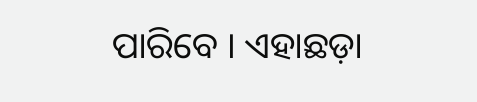ପାରିବେ । ଏହାଛଡ଼ା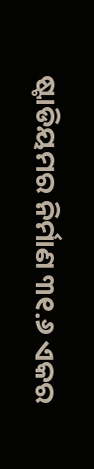ଷ୍ଟାଡିୟମର ନିର୍ମାଣ ୩୧.୬ ଏକର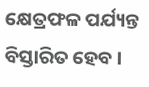କ୍ଷେତ୍ରଫଳ ପର୍ଯ୍ୟନ୍ତ ବିସ୍ତାରିତ ହେବ ।